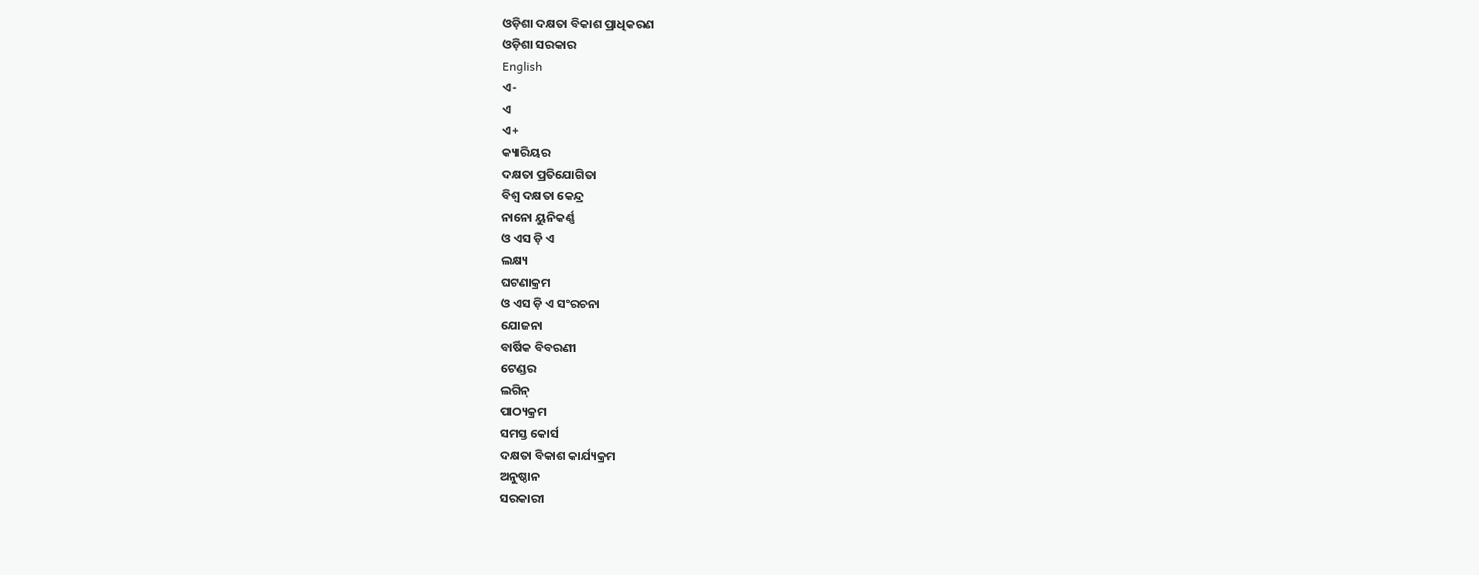ଓଡ଼ିଶା ଦକ୍ଷତା ବିକାଶ ପ୍ରାଧିକରଣ
ଓଡ଼ିଶା ସରକାର
English
ଏ-
ଏ
ଏ+
କ୍ୟାରିୟର
ଦକ୍ଷତା ପ୍ରତିଯୋଗିତା
ବିଶ୍ଵ ଦକ୍ଷତା କେନ୍ଦ୍ର
ନାନୋ ୟୁନିକର୍ଣ୍ଣ
ଓ ଏସ ଡ଼ି ଏ
ଲକ୍ଷ୍ୟ
ଘଟଣାକ୍ରମ
ଓ ଏସ ଡ଼ି ଏ ସଂରଚନା
ଯୋଜନା
ବାର୍ଷିକ ବିବରଣୀ
ଟେଣ୍ଡର
ଲଗିନ୍
ପାଠ୍ୟକ୍ରମ
ସମସ୍ତ କୋର୍ସ
ଦକ୍ଷତା ବିକାଶ କାର୍ଯ୍ୟକ୍ରମ
ଅନୁଷ୍ଠାନ
ସରକାରୀ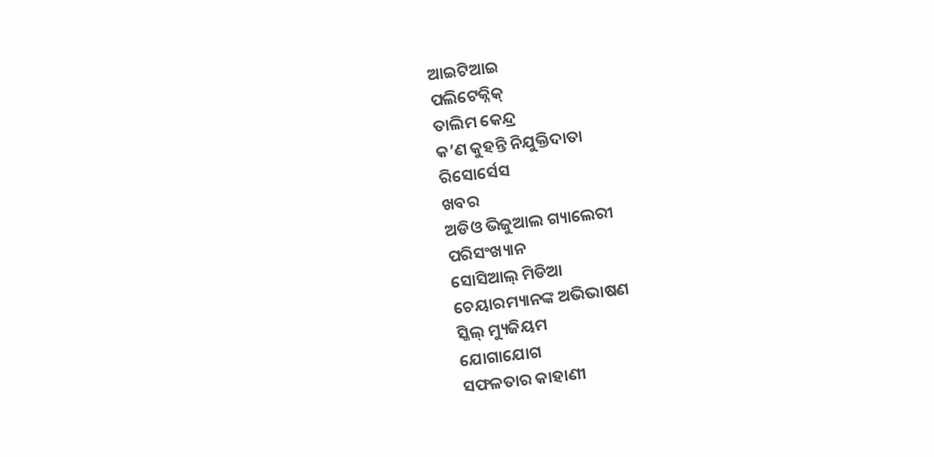ଆଇଟିଆଇ
ପଲିଟେକ୍ନିକ୍
ତାଲିମ କେନ୍ଦ୍ର
କ’ଣ କୁହନ୍ତି ନିଯୁକ୍ତିଦାତା
ରିସୋର୍ସେସ
ଖବର
ଅଡିଓ ଭିଜୁଆଲ ଗ୍ୟାଲେରୀ
ପରିସଂଖ୍ୟାନ
ସୋସିଆଲ୍ ମିଡିଆ
ଚେୟାରମ୍ୟାନଙ୍କ ଅଭିଭାଷଣ
ସ୍କିଲ୍ ମ୍ୟୁଜିୟମ
ଯୋଗାଯୋଗ
ସଫଳତାର କାହାଣୀ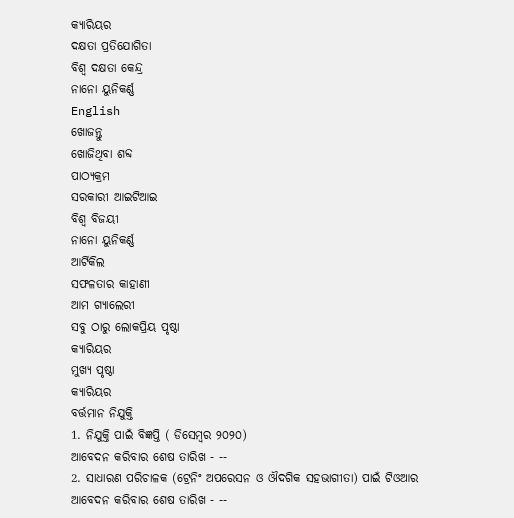କ୍ୟାରିୟର
ଦକ୍ଷତା ପ୍ରତିଯୋଗିତା
ବିଶ୍ଵ ଦକ୍ଷତା କେନ୍ଦ୍ର
ନାନୋ ୟୁନିକର୍ଣ୍ଣ
English
ଖୋଜନ୍ତୁ
ଖୋଜିଥିବା ଶବ୍ଦ
ପାଠ୍ୟକ୍ରମ
ସରକାରୀ ଆଇଟିଆଇ
ବିଶ୍ଵ ବିଜୟୀ
ନାନୋ ୟୁନିକର୍ଣ୍ଣ
ଆର୍ଟିକିଲ
ସଫଳତାର କାହାଣୀ
ଆମ ଗ୍ୟାଲେରୀ
ସବୁ ଠାରୁ ଲୋକପ୍ରିୟ ପୃଷ୍ଠା
କ୍ୟାରିୟର
ମୁଖ୍ୟ ପୃଷ୍ଠା
କ୍ୟାରିୟର
ବର୍ତ୍ତମାନ ନିଯୁକ୍ତି
1. ନିଯୁକ୍ତି ପାଇଁ ବିଜ୍ଞପ୍ତି ( ଡିସେମ୍ବର ୨୦୨୦)
ଆବେଦନ କରିବାର ଶେଷ ତାରିଖ - --
2. ସାଧାରଣ ପରିଚାଳକ (ଟ୍ରେନିଂ ଅପରେସନ ଓ ଔଦଗିକ ସହଭାଗୀତା) ପାଇଁ ଟିଓଆର
ଆବେଦନ କରିବାର ଶେଷ ତାରିଖ - --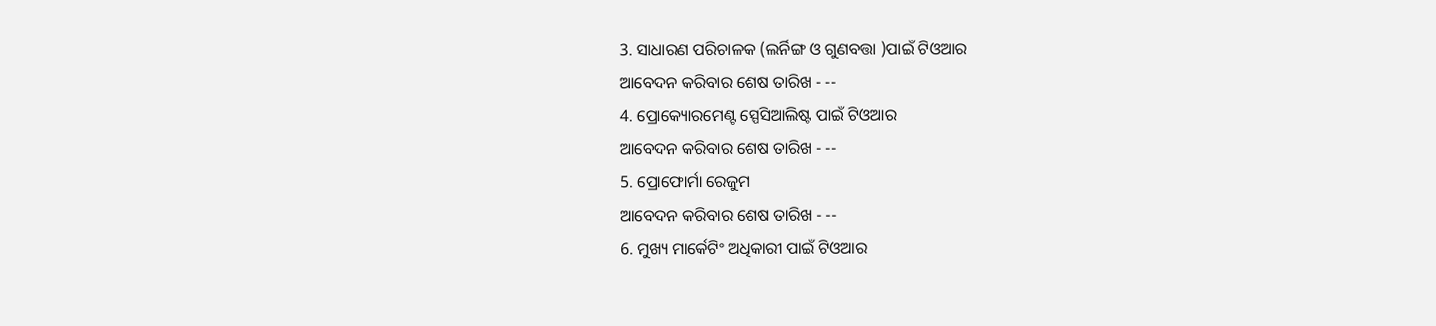3. ସାଧାରଣ ପରିଚାଳକ (ଲର୍ନିଙ୍ଗ ଓ ଗୁଣବତ୍ତା )ପାଇଁ ଟିଓଆର
ଆବେଦନ କରିବାର ଶେଷ ତାରିଖ - --
4. ପ୍ରୋକ୍ୟୋରମେଣ୍ଟ ସ୍ପେସିଆଲିଷ୍ଟ ପାଇଁ ଟିଓଆର
ଆବେଦନ କରିବାର ଶେଷ ତାରିଖ - --
5. ପ୍ରୋଫୋର୍ମା ରେଜୁମ
ଆବେଦନ କରିବାର ଶେଷ ତାରିଖ - --
6. ମୁଖ୍ୟ ମାର୍କେଟିଂ ଅଧିକାରୀ ପାଇଁ ଟିଓଆର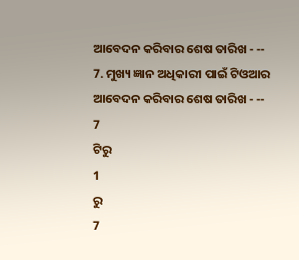ଆବେଦନ କରିବାର ଶେଷ ତାରିଖ - --
7. ମୁଖ୍ୟ ଜ୍ଞାନ ଅଧିକାରୀ ପାଇଁ ଟିଓଆର
ଆବେଦନ କରିବାର ଶେଷ ତାରିଖ - --
7
ଟିରୁ
1
ରୁ
7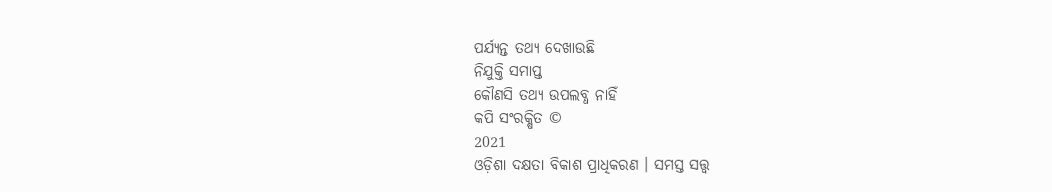ପର୍ଯ୍ୟନ୍ତ ତଥ୍ୟ ଦେଖାଉଛି
ନିଯୁକ୍ତି ସମାପ୍ତ
କୌଣସି ତଥ୍ୟ ଉପଲବ୍ଧ ନାହିଁ
କପି ସଂରକ୍ଷିତ ©
2021
ଓଡ଼ିଶା ଦକ୍ଷତା ବିକାଶ ପ୍ରାଧିକରଣ । ସମସ୍ତ ସତ୍ତ୍ବ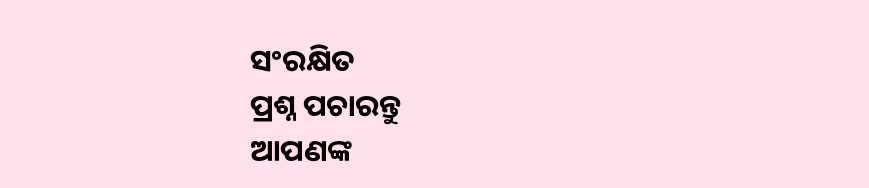ସଂରକ୍ଷିତ
ପ୍ରଶ୍ନ ପଚାରନ୍ତୁ
ଆପଣଙ୍କ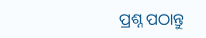ପ୍ରଶ୍ନ ପଠାନ୍ତୁ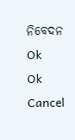ନିବେଦନ
Ok
Ok
Cancel